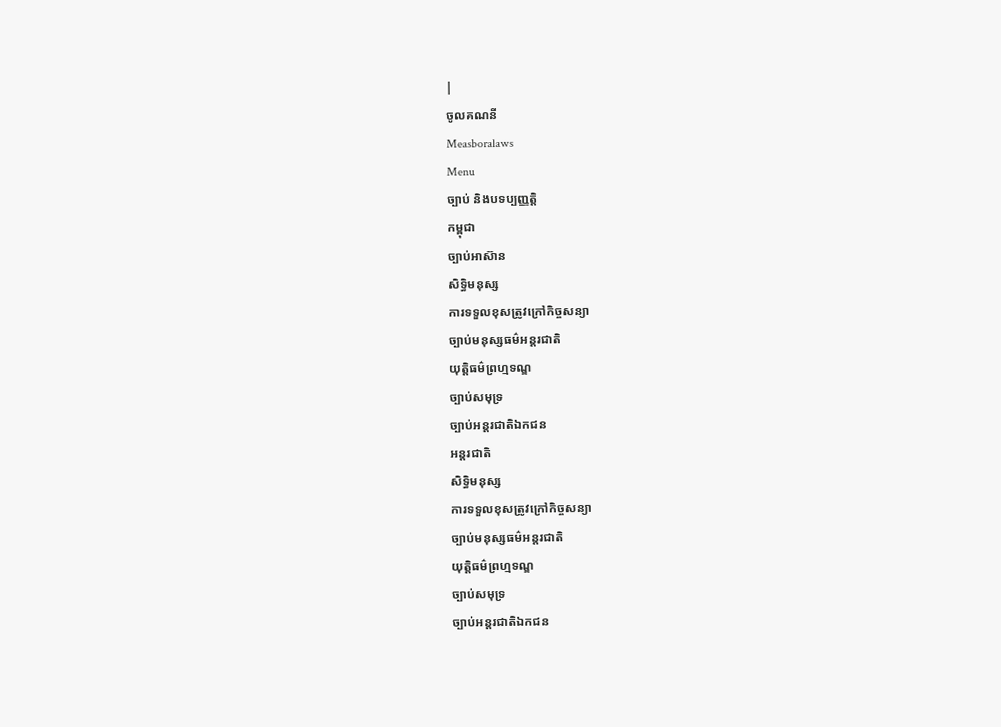|
ចូលគណនី
Measboralaws
Menu
ច្បាប់ និងបទប្បញ្ញត្តិ
កម្ពុជា
ច្បាប់អាស៊ាន
សិទ្ធិមនុស្ស
ការទទួលខុសត្រូវក្រៅកិច្ចសន្យា
ច្បាប់មនុស្សធម៌អន្តរជាតិ
យុត្តិធម៌ព្រហ្មទណ្ឌ
ច្បាប់សមុទ្រ
ច្បាប់អន្តរជាតិឯកជន
អន្តរជាតិ
សិទ្ធិមនុស្ស
ការទទួលខុសត្រូវក្រៅកិច្ចសន្យា
ច្បាប់មនុស្សធម៌អន្តរជាតិ
យុត្តិធម៌ព្រហ្មទណ្ឌ
ច្បាប់សមុទ្រ
ច្បាប់អន្តរជាតិឯកជន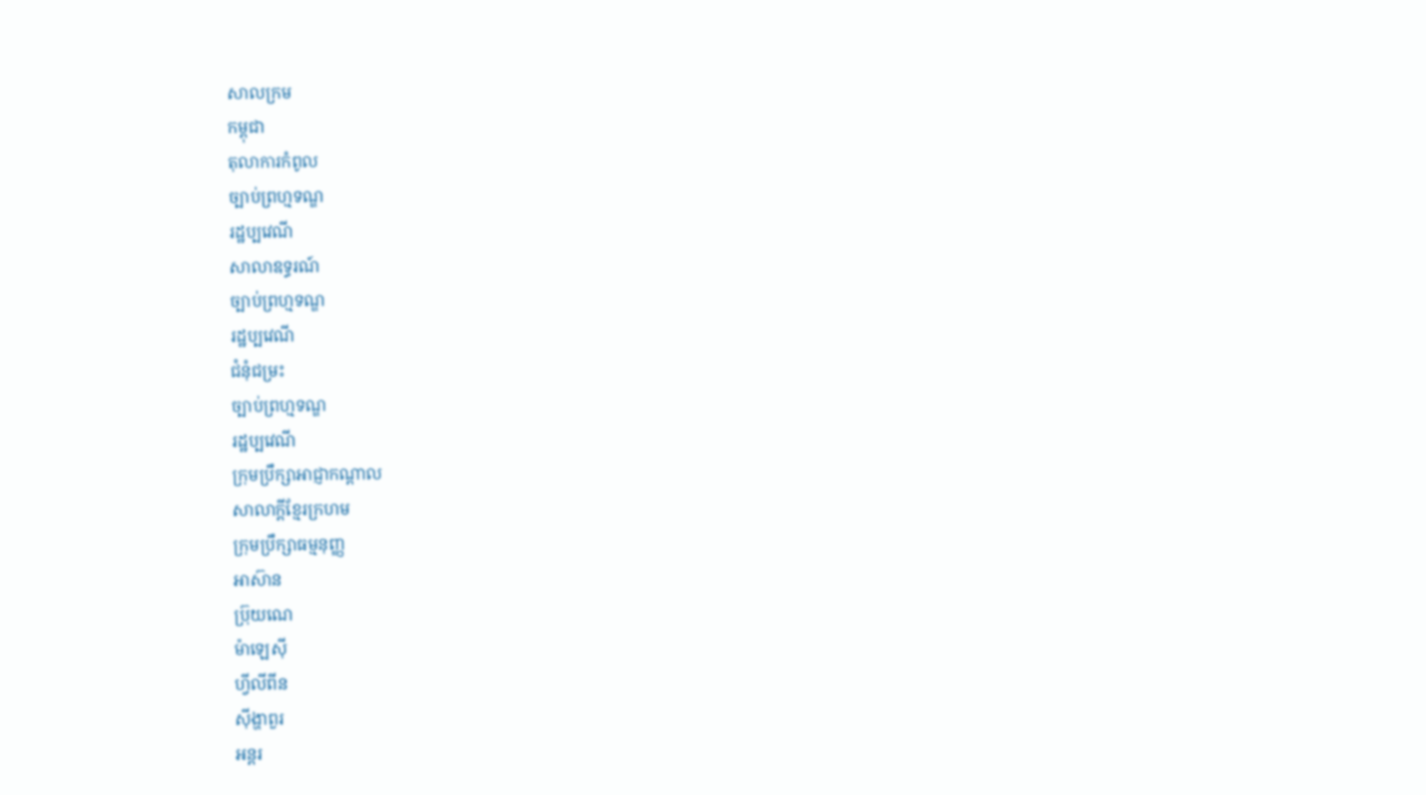សាលក្រម
កម្ពុជា
តុលាការកំពូល
ច្បាប់ព្រហ្មទណ្ឌ
រដ្ឋប្បវេណី
សាលាឧទ្ធរណ៍
ច្បាប់ព្រហ្មទណ្ឌ
រដ្ឋប្បវេណី
ជំនុំជម្រះ
ច្បាប់ព្រហ្មទណ្ឌ
រដ្ឋប្បវេណី
ក្រុមប្រឹក្សាអាជ្ញាកណ្តាល
សាលាក្តីខ្មែរក្រហម
ក្រុមប្រឹក្សាធម្មនុញ្ញ
អាស៊ាន
ប៊្រុយណេ
ម៉ាឡេស៊ី
ហ្វីលីពីន
ស៊ីង្ហាពួរ
អន្តរ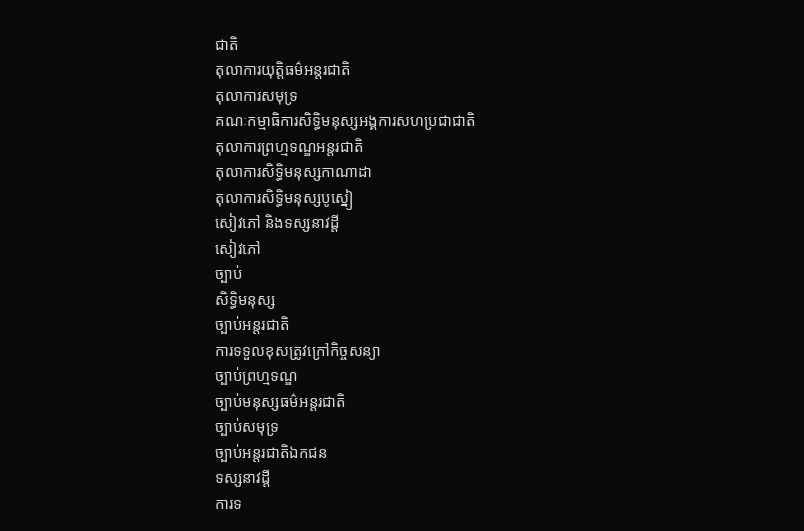ជាតិ
តុលាការយុត្តិធម៌អន្តរជាតិ
តុលាការសមុទ្រ
គណៈកម្មាធិការសិទ្ធិមនុស្សអង្គការសហប្រជាជាតិ
តុលាការព្រហ្មទណ្ឌអន្តរជាតិ
តុលាការសិទ្ធិមនុស្សកាណាដា
តុលាការសិទ្ធិមនុស្សបូស្នៀ
សៀវភៅ និងទស្សនាវដ្តី
សៀវភៅ
ច្បាប់
សិទ្ធិមនុស្ស
ច្បាប់អន្តរជាតិ
ការទទួលខុសត្រូវក្រៅកិច្ចសន្យា
ច្បាប់ព្រហ្មទណ្ឌ
ច្បាប់មនុស្សធម៌អន្តរជាតិ
ច្បាប់សមុទ្រ
ច្បាប់អន្តរជាតិឯកជន
ទស្សនាវដ្តី
ការទ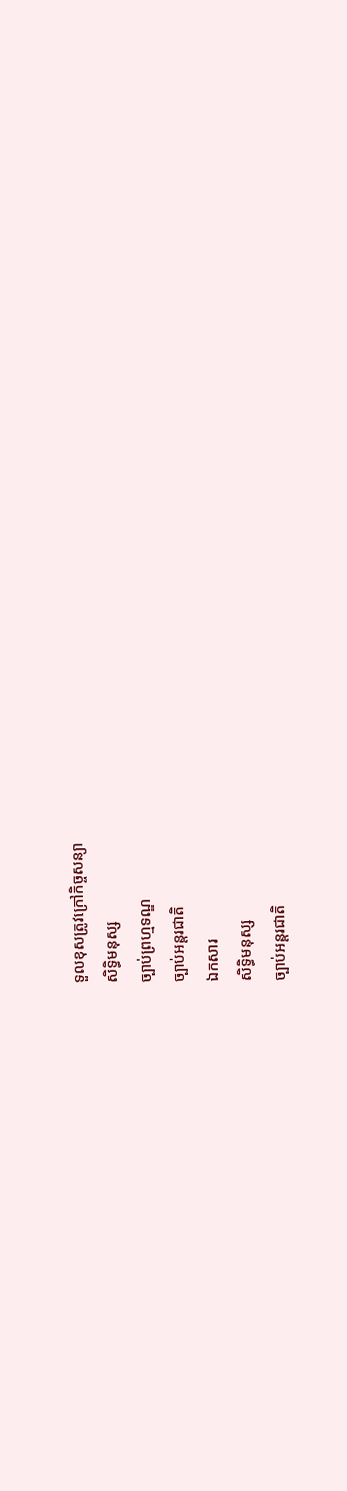ទួលខុសត្រូវក្រៅកិច្ចសន្យា
សិទ្ធិមនុស្ស
ច្បាប់ព្រហ្មទណ្ឌ
ច្បាប់អន្តរជាតិ
ឯកសារ
សិទ្ធិមនុស្ស
ច្បាប់អន្តរជាតិ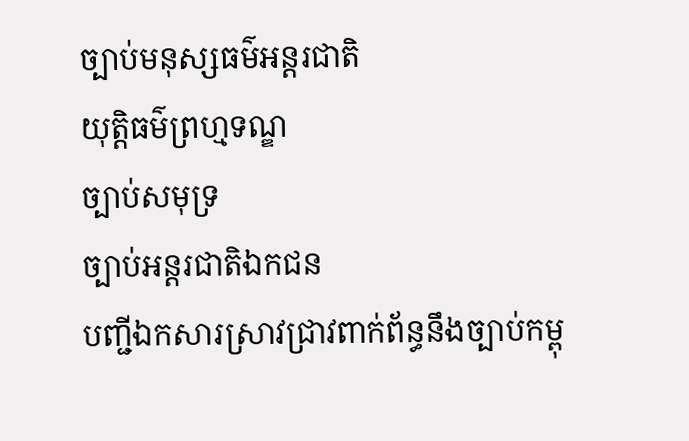ច្បាប់មនុស្សធម៌អន្តរជាតិ
យុត្តិធម៌ព្រហ្មទណ្ឌ
ច្បាប់សមុទ្រ
ច្បាប់អន្តរជាតិឯកជន
បញ្ជីឯកសារស្រាវជ្រាវពាក់ព័ន្ធនឹងច្បាប់កម្ពុ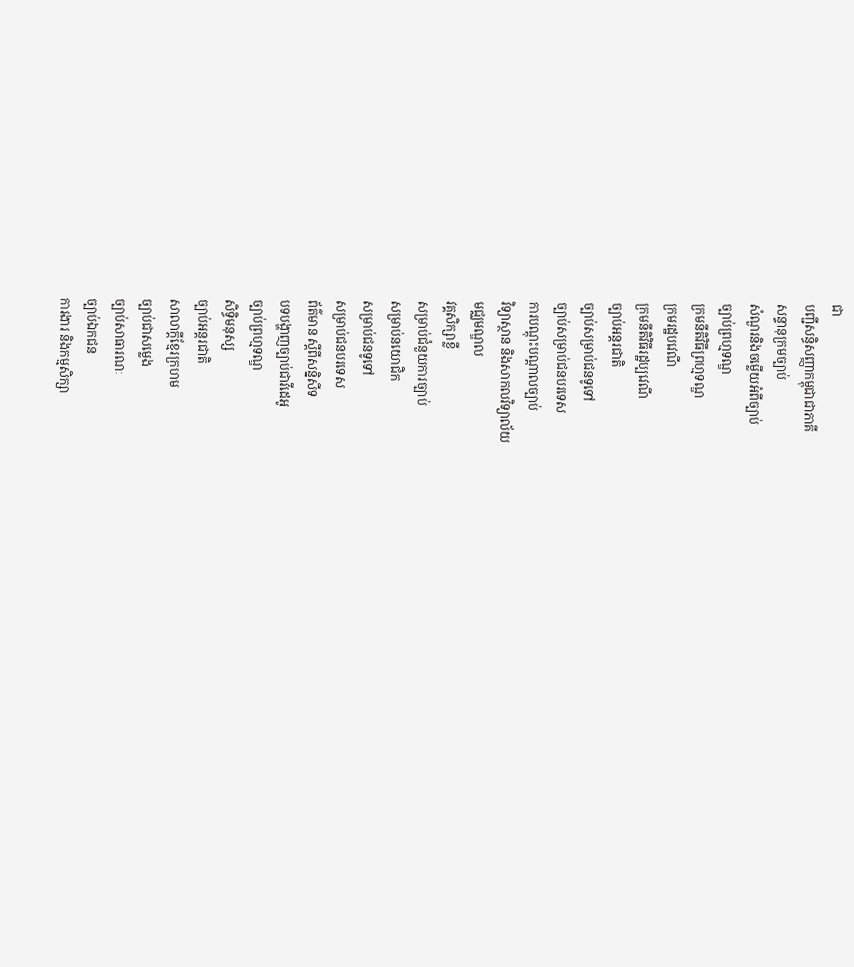ជា
បញ្ជីសន្ធិសញ្ញាកម្ពុជាជាភាគី
សន្ទានុក្រមច្បាប់
សំណួរនិងចម្លើយអំពីច្បាប់
ច្បាប់ព្រហ្មទណ្ឌ
ក្រមនីតិវិធីព្រហ្មទណ្ឌ
ក្រមរដ្ឋបវេណី
ក្រមនីតិវិធីរដ្ឋប្បវេណី
ច្បាប់អន្តរជាតិ
ច្បាប់សម្រាប់ជនទូទៅ
ច្បាប់សម្រាប់ជនបរទេស
ការបណ្តុះបណ្តាលច្បាប់
វិទ្យាស្ថាន និងសាកលវិទ្យាល័យ
មជ្ឈមណ្ឌល
វគ្គសិក្សាខ្លី
សម្រាប់ជំនួយការច្បាប់
សម្រាប់នយោជិក
សម្រាប់ជនទូទៅ
សម្រាប់ជនបរទេស
ព័ត៌មាន ស្តីពីសន្និសីទ
បទបង្ហាញច្បាប់ជាវីដេអូ
ច្បាប់ព្រហ្មទណ្ឌ
សិទ្ធិមនុស្ស
ច្បាប់អន្តរជាតិ
សាលាក្តីខ្មែរក្រហម
ច្បាប់ជាសម្លេង
ច្បាប់សាធារណៈ
ច្បាប់ឯកជន
ការងារ និងកម្មសិក្សា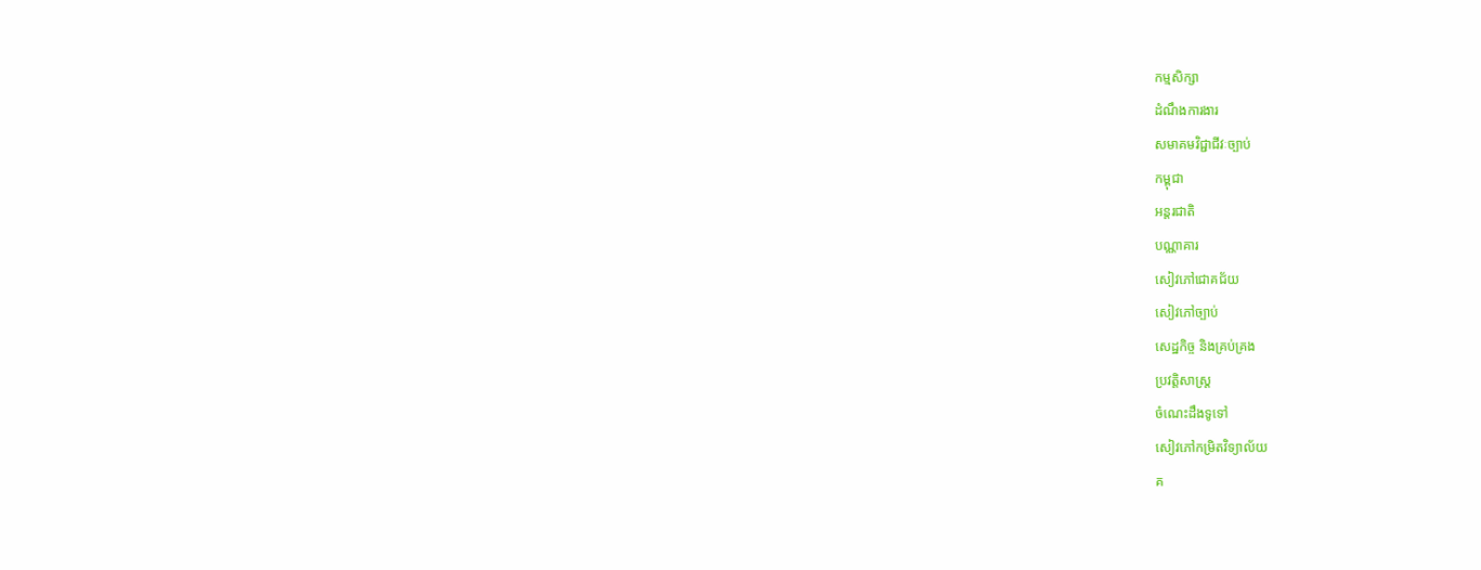កម្មសិក្សា
ដំណឹងការងារ
សមាគមវិជ្ជាជីវៈច្បាប់
កម្ពុជា
អន្តរជាតិ
បណ្ណាគារ
សៀវភៅជោគជ័យ
សៀវភៅច្បាប់
សេដ្ឋកិច្ច និងគ្រប់គ្រង
ប្រវត្តិសាស្ត្រ
ចំណេះដឹងទូទៅ
សៀវភៅកម្រិតវិទ្យាល័យ
គ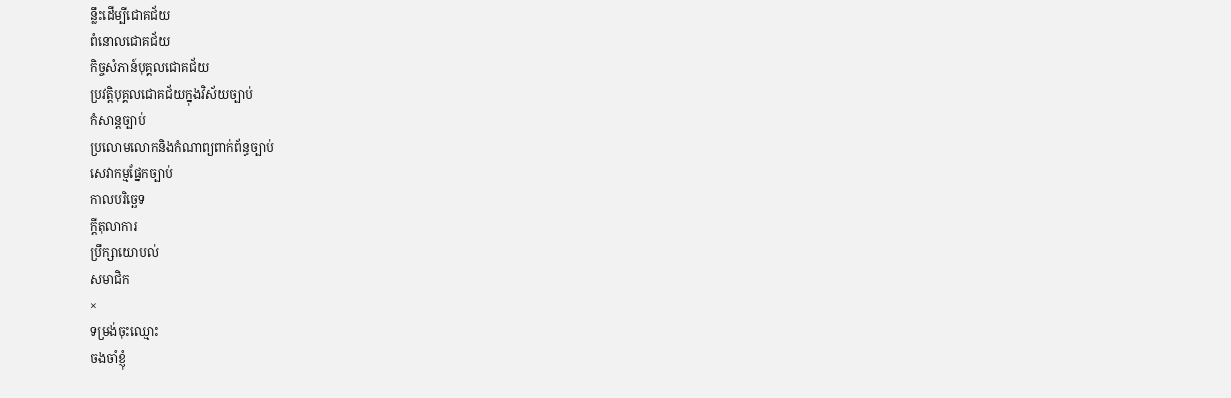ន្លឹះដើម្បីជោគជ័យ
ពំនោលជោគជ័យ
កិច្ចសំភាន៍បុគ្គលជោគជ័យ
ប្រវត្តិបុគ្គលជោគជ័យក្នុងវិស័យច្បាប់
កំសាន្តច្បាប់
ប្រលោមលោកនិងកំណាព្យពាក់ព័ន្ធច្បាប់
សេវាកម្មផ្នែកច្បាប់
កាលបរិច្ឆេទ
ក្តីតុលាការ
ប្រឹក្សាយោបល់
សមាជិក
×
ទម្រង់ចុះឈ្មោះ
ចងចាំខ្ញុំ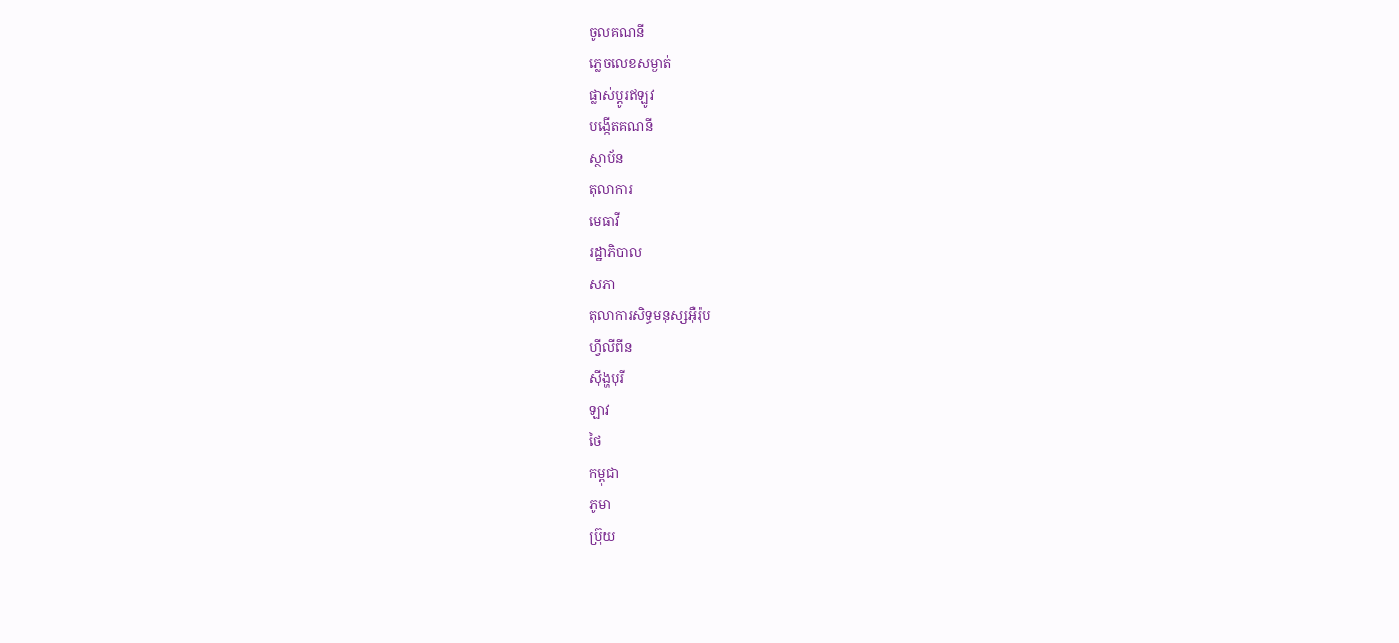ចូលគណនី
ភ្លេចលេខសម្ងាត់
ផ្លាស់ប្តូរឥឡូវ
បង្កើតគណនី
ស្ថាប័ន
តុលាការ
មេធាវី
រដ្ឋាភិបាល
សភា
តុលាការសិទ្ធមនុស្សអ៊ឺរ៉ុប
ហ្វីលីពីន
ស៊ីង្ហបុរី
ឡាវ
ថៃ
កម្ពុជា
ភូមា
ប្រ៊ុយ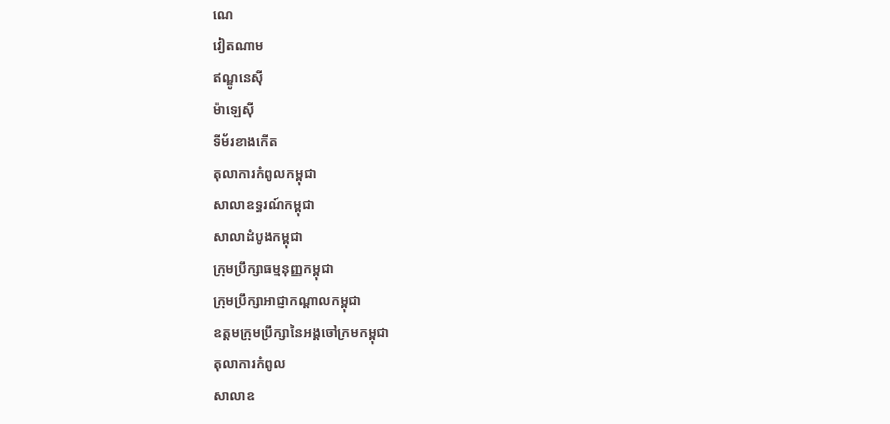ណេ
វៀតណាម
ឥណ្ឌូនេស៊ី
ម៉ាឡេស៊ី
ទីម័រខាងកើត
តុលាការកំពូលកម្ពុជា
សាលាឧទ្ធរណ៍កម្ពុជា
សាលាដំបូងកម្ពុជា
ក្រុមប្រឹក្សាធម្មនុញ្ញកម្ពុជា
ក្រុមប្រឹក្សាអាជ្ញាកណ្តាលកម្ពុជា
ឧត្តមក្រុមប្រឹក្សានៃអង្គចៅក្រមកម្ពុជា
តុលាការកំពូល
សាលាឧ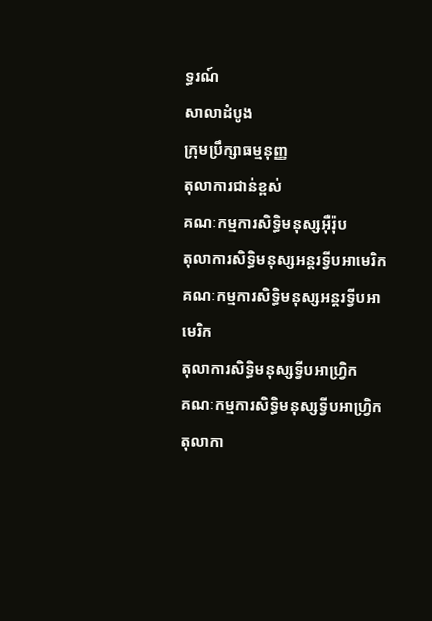ទ្ធរណ៍
សាលាដំបូង
ក្រុមប្រឹក្សាធម្មនុញ្ញ
តុលាការជាន់ខ្ពស់
គណៈកម្មការសិទ្ធិមនុស្សអ៊ឺរ៉ុប
តុលាការសិទ្ធិមនុស្សអន្តរទ្វីបអាមេរិក
គណៈកម្មការសិទ្ធិមនុស្សអន្តរទ្វីបអាមេរិក
តុលាការសិទ្ធិមនុស្សទ្វីបអាហ្រ្វិក
គណៈកម្មការសិទ្ធិមនុស្សទ្វីបអាហ្រ្វិក
តុលាកា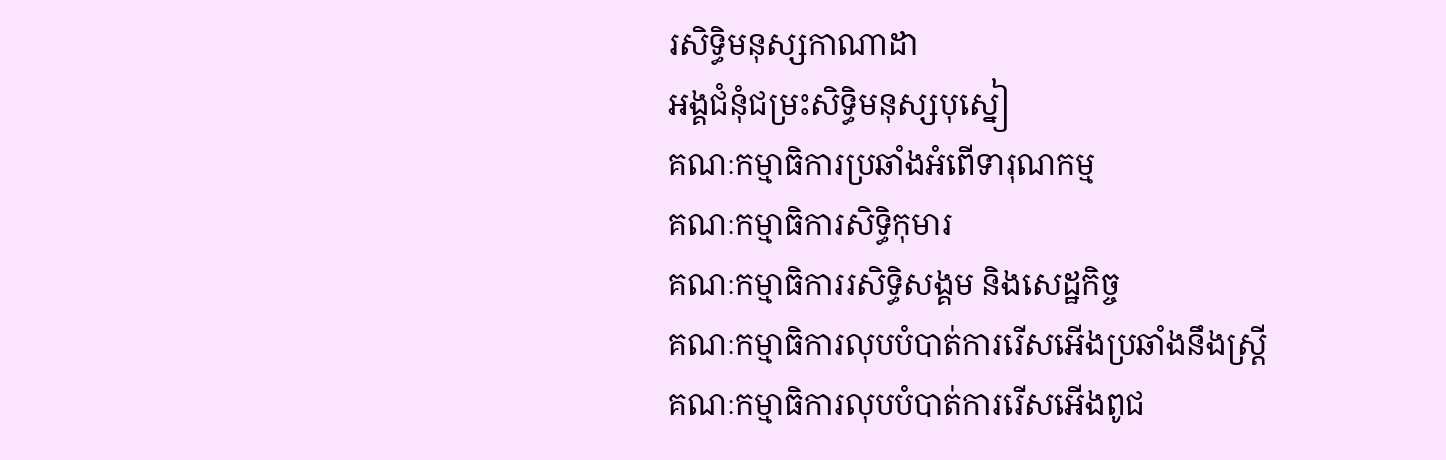រសិទ្ធិមនុស្សកាណាដា
អង្គជំនុំជម្រះសិទ្ធិមនុស្សបុស្នៀ
គណៈកម្មាធិការប្រឆាំងអំពើទារុណកម្ម
គណៈកម្មាធិការសិទ្ធិកុមារ
គណៈកម្មាធិការរសិទ្ធិសង្គម និងសេដ្ឋកិច្ច
គណៈកម្មាធិការលុបបំបាត់ការរើសអើងប្រឆាំងនឹងស្រ្តី
គណៈកម្មាធិការលុបបំបាត់ការរើសអើងពូជ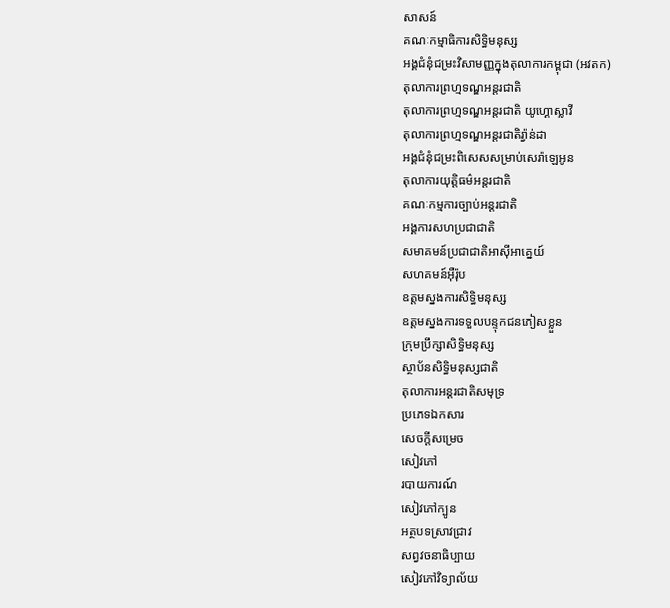សាសន៍
គណៈកម្មាធិការសិទ្ធិមនុស្ស
អង្គជំនុំជម្រះវិសាមញ្ញក្នុងតុលាការកម្ពុជា (អវតក)
តុលាការព្រហ្មទណ្ឌអន្តរជាតិ
តុលាការព្រហ្មទណ្ឌអន្តរជាតិ យូហ្គោស្លាវី
តុលាការព្រហ្មទណ្ឌអន្តរជាតិរ្វ៉ាន់ដា
អង្គជំនុំជម្រះពិសេសសម្រាប់សេរ៉ាឡេអូន
តុលាការយុត្តិធម៌អន្តរជាតិ
គណៈកម្មការច្បាប់អន្តរជាតិ
អង្គការសហប្រជាជាតិ
សមាគមន៍ប្រជាជាតិអាស៊ីអាគ្នេយ៍
សហគមន៍អ៊ឺរ៉ុប
ឧត្តមស្នងការសិទ្ធិមនុស្ស
ឧត្តមស្នងការទទួលបន្ទុកជនភៀសខ្លួន
ក្រុមប្រឹក្សាសិទ្ធិមនុស្ស
ស្ថាប័នសិទ្ធិមនុស្សជាតិ
តុលាការអន្តរជាតិសមុទ្រ
ប្រភេទឯកសារ
សេចក្តីសម្រេច
សៀវភៅ
របាយការណ៍
សៀវភៅក្បូន
អត្ថបទស្រាវជ្រាវ
សព្វវចនាធិប្បាយ
សៀវភៅវិទ្យាល័យ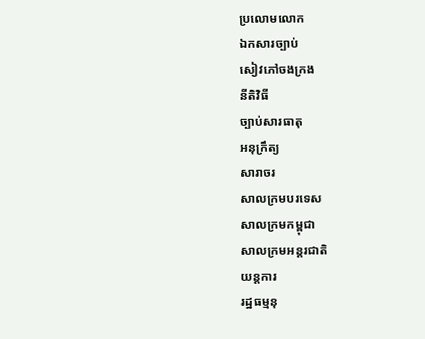ប្រលោមលោក
ឯកសារច្បាប់
សៀវភៅចងក្រង
នីតិវិធី
ច្បាប់សារធាតុ
អនុក្រឹត្យ
សារាចរ
សាលក្រមបរទេស
សាលក្រមកម្ពុជា
សាលក្រមអន្តរជាតិ
យន្តការ
រដ្ឋធម្មនុ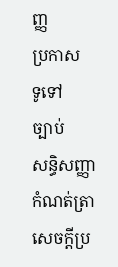ញ្ញ
ប្រកាស
ទូទៅ
ច្បាប់
សន្ធិសញ្ញា
កំណត់ត្រា
សេចក្តីប្រ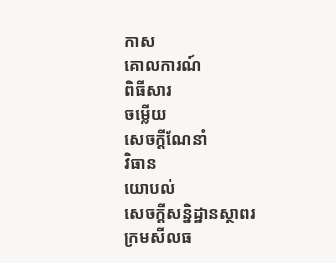កាស
គោលការណ៍
ពិធីសារ
ចម្លើយ
សេចក្តីណែនាំ
វិធាន
យោបល់
សេចក្តីសន្និដ្ឋានស្ថាពរ
ក្រមសីលធ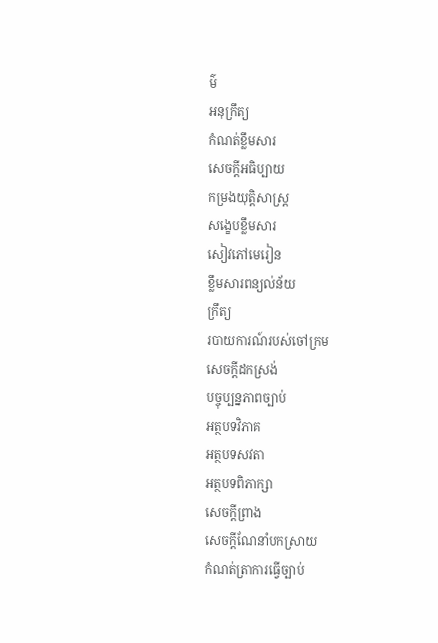ម៌
អនុក្រឹត្យ
កំណត់ខ្លឹមសារ
សេចក្តីអធិប្បាយ
កម្រងយុត្តិសាស្រ្ត
សង្ខេបខ្លឹមសារ
សៀវភៅមេរៀន
ខ្លឹមសារពន្យល់ន័យ
ក្រឹត្យ
របាយការណ៍របស់ចៅក្រម
សេចក្តីដកស្រង់
បច្ចុប្បន្នភាពច្បាប់
អត្ថបទវិភាគ
អត្ថបទសវតា
អត្ថបទពិភាក្សា
សេចក្តីព្រាង
សេចក្តីណែនាំបកស្រាយ
កំណត់ត្រាការធ្វើច្បាប់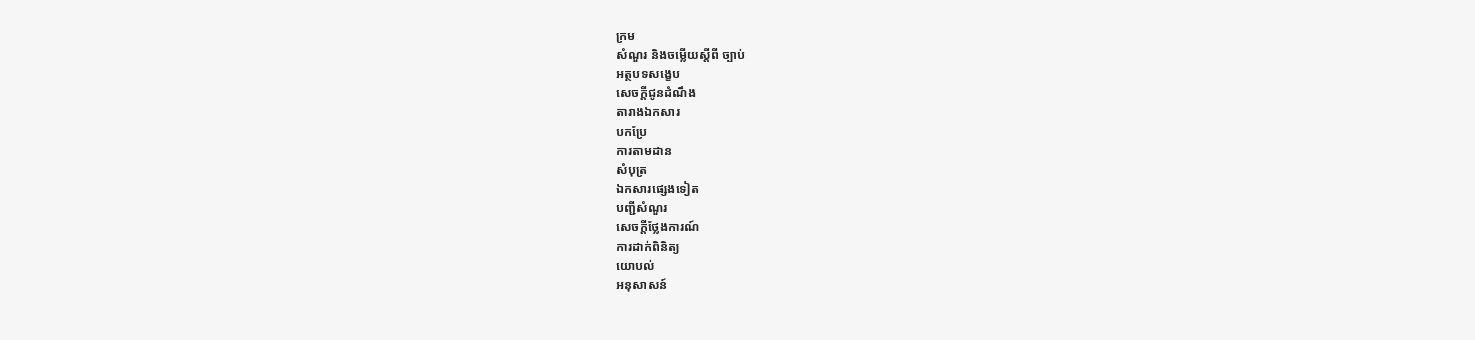ក្រម
សំណួរ និងចម្លើយស្តីពី ច្បាប់
អត្ថបទសង្ខេប
សេចក្តីជូនដំណឹង
តារាងឯកសារ
បកប្រែ
ការតាមដាន
សំបុត្រ
ឯកសារផ្សេងទៀត
បញ្ជីសំណួរ
សេចក្តីថ្លែងការណ៍
ការដាក់ពិនិត្យ
យោបល់
អនុសាសន៍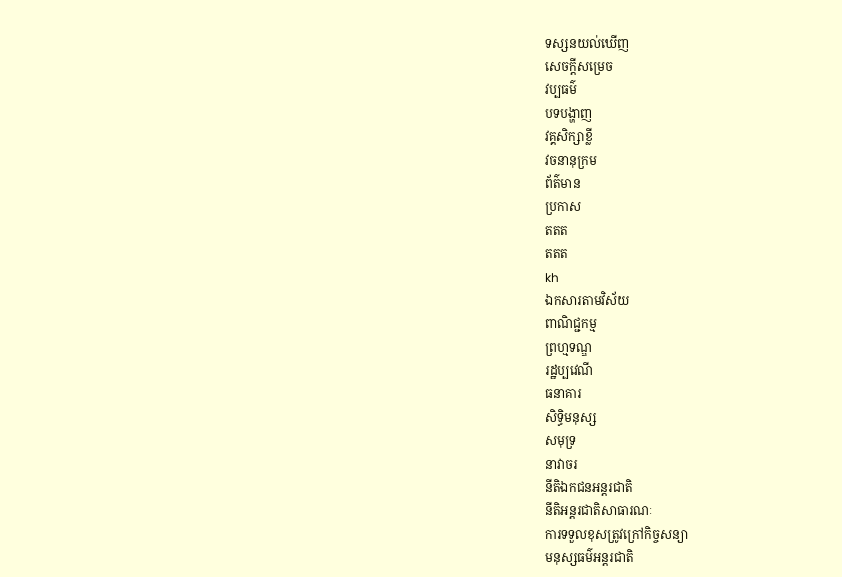ទស្សនយល់ឃើញ
សេចក្តីសម្រេច
វប្បធម៌
បទបង្ហាញ
វគ្គសិក្សាខ្លី
វចនានុក្រម
ព័ត៌មាន
ប្រកាស
តតត
តតត
kh
ឯកសារតាមវិស័យ
ពាណិជ្ជកម្ម
ព្រហ្មទណ្ឌ
រដ្ឋប្បវេណី
ធនាគារ
សិទ្ធិមនុស្ស
សមុទ្រ
នាវាចរ
នីតិឯកជនអន្តរជាតិ
នីតិអន្តរជាតិសាធារណៈ
ការទទួលខុសត្រូវក្រៅកិច្ចសន្យា
មនុស្សធម៌អន្តរជាតិ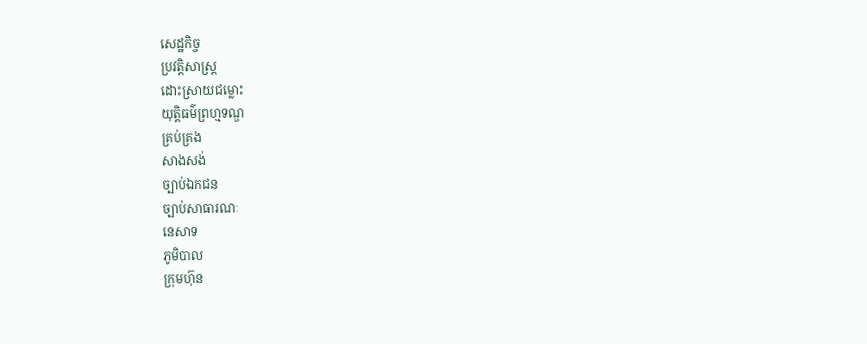សេដ្ឋកិច្ច
ប្រវត្តិសាស្រ្ត
ដោះស្រាយជម្លោះ
យុត្តិធម៌ព្រហ្មទណ្ឌ
គ្រប់គ្រង
សាងសង់
ច្បាប់ឯកជន
ច្បាប់សាធារណៈ
នេសាទ
ភូមិបាល
ក្រុមហ៊ុន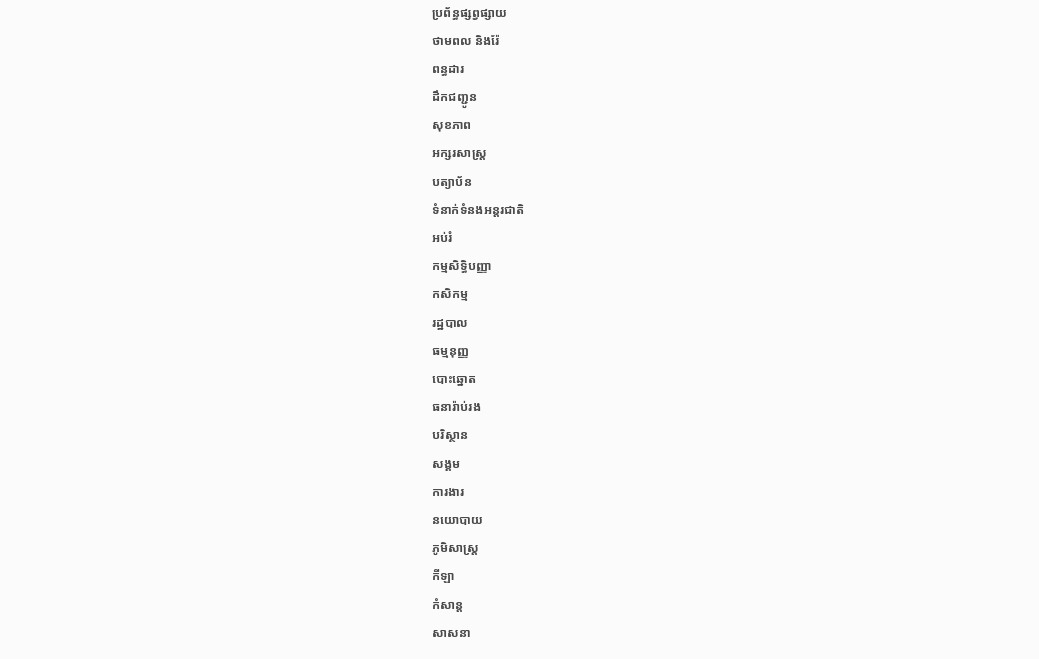ប្រព័ន្ធផ្សព្វផ្សាយ
ថាមពល និងរ៉ែ
ពន្ធដារ
ដឹកជញ្ជូន
សុខភាព
អក្សរសាស្រ្ត
បត្យាប័ន
ទំនាក់ទំនងអន្តរជាតិ
អប់រំ
កម្មសិទ្ធិបញ្ញា
កសិកម្ម
រដ្ឋបាល
ធម្មនុញ្ញ
បោះឆ្នោត
ធនារ៉ាប់រង
បរិស្ថាន
សង្គម
ការងារ
នយោបាយ
ភូមិសាស្រ្ត
កីឡា
កំសាន្ត
សាសនា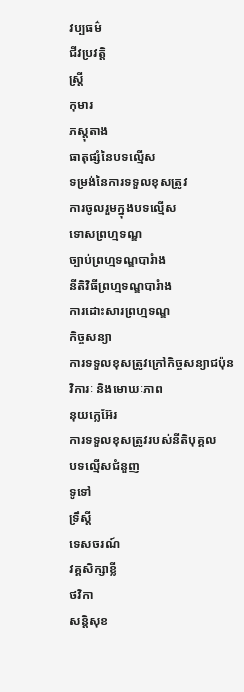វប្បធម៌
ជីវប្រវត្តិ
ស្រ្តី
កុមារ
ភស្តុតាង
ធាតុផ្សំនៃបទល្មើស
ទម្រង់នៃការទទួលខុសត្រូវ
ការចូលរួមក្នុងបទល្មើស
ទោសព្រហ្មទណ្ឌ
ច្បាប់ព្រហ្មទណ្ឌបារំាង
នីតិវិធីព្រហ្មទណ្ឌបារំាង
ការដោះសារព្រហ្មទណ្ឌ
កិច្ចសន្យា
ការទទួលខុសត្រូវក្រៅកិច្ចសន្យាជប៉ុន
វិការៈ និងមោឃៈភាព
នុយក្លេអ៊ែរ
ការទទួលខុសត្រូវរបស់នីតិបុគ្គល
បទល្មើសជំនួញ
ទូទៅ
ទ្រឹស្តី
ទេសចរណ៍
វគ្គសិក្សាខ្លី
ថវិកា
សន្តិសុខ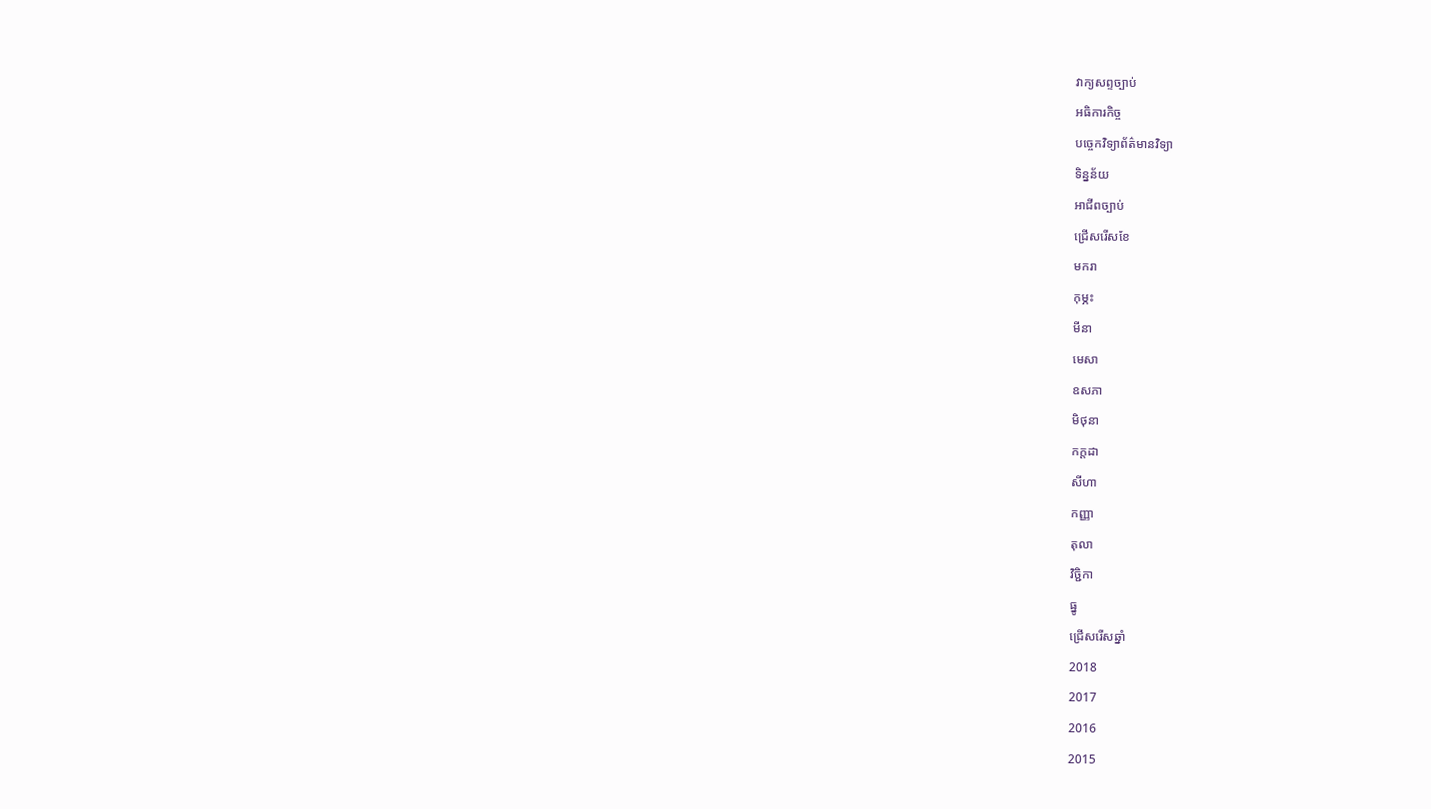វាក្យសព្ទច្បាប់
អធិការកិច្ច
បច្ចេកវិទ្យាព័ត៌មានវិទ្យា
ទិន្នន័យ
អាជីពច្បាប់
ជ្រើសរើសខែ
មករា
កុម្ភះ
មីនា
មេសា
ឧសភា
មិថុនា
កក្តដា
សីហា
កញ្ញា
តុលា
វិច្ជិកា
ធ្នូ
ជ្រើសរើសឆ្នាំ
2018
2017
2016
2015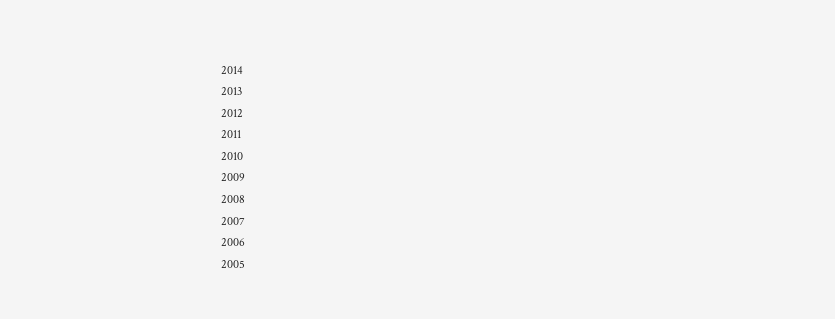2014
2013
2012
2011
2010
2009
2008
2007
2006
2005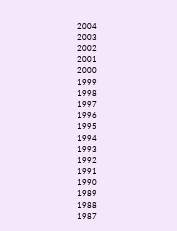2004
2003
2002
2001
2000
1999
1998
1997
1996
1995
1994
1993
1992
1991
1990
1989
1988
1987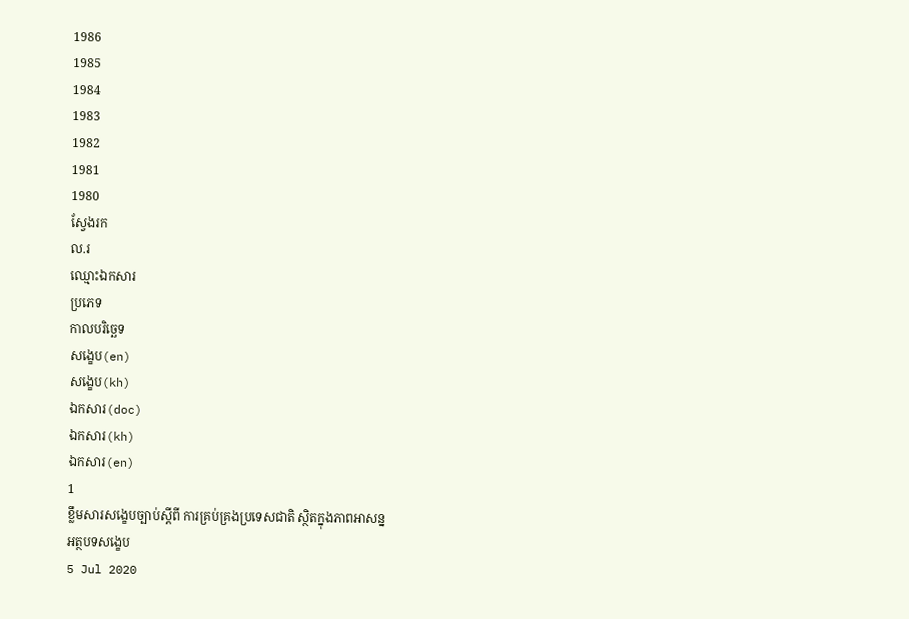1986
1985
1984
1983
1982
1981
1980
ស្វែងរក
ល.រ
ឈ្មោះឯកសារ
ប្រភេទ
កាលបរិច្ឆេទ
សង្ខេប(en)
សង្ខេប(kh)
ឯកសារ(doc)
ឯកសារ(kh)
ឯកសារ(en)
1
ខ្លឹមសារសង្ខេបច្បាប់ស្តីពី ការគ្រប់គ្រងប្រទេសជាតិ ស្ថិតក្នុងភាពអាសន្ន
អត្ថបទសង្ខេប
5 Jul 2020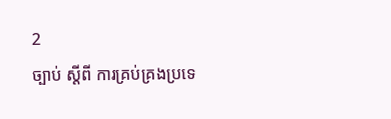2
ច្បាប់ ស្តីពី ការគ្រប់គ្រងប្រទេ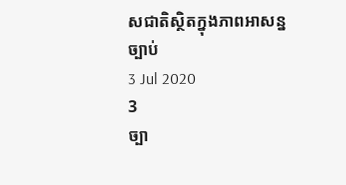សជាតិស្ថិតក្នុងភាពអាសន្ន
ច្បាប់
3 Jul 2020
3
ច្បា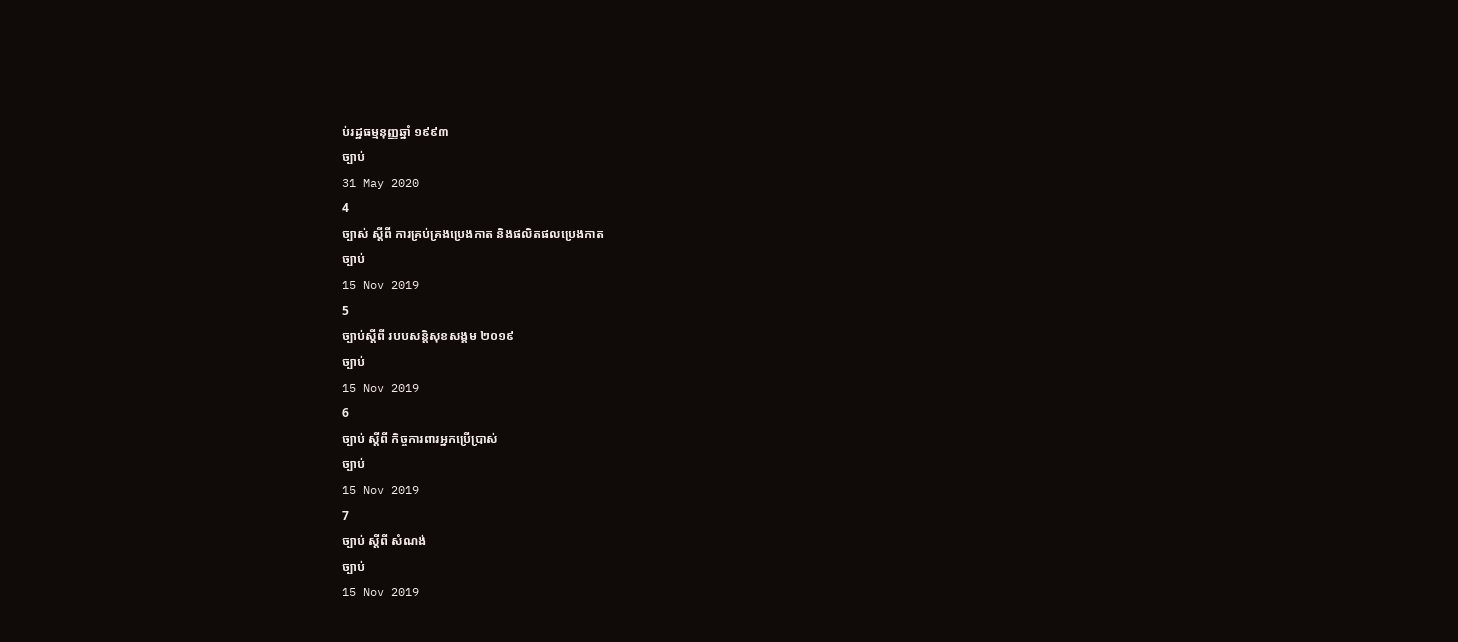ប់រដ្ឋធម្មនុញ្ញឆ្នាំ ១៩៩៣
ច្បាប់
31 May 2020
4
ច្បាស់ ស្តីពី ការគ្រប់គ្រងប្រេងកាត និងផលិតផលប្រេងកាត
ច្បាប់
15 Nov 2019
5
ច្បាប់ស្តីពី របបសន្តិសុខសង្គម ២០១៩
ច្បាប់
15 Nov 2019
6
ច្បាប់ ស្តីពី កិច្ចការពារអ្នកប្រើប្រាស់
ច្បាប់
15 Nov 2019
7
ច្បាប់ ស្តីពី សំណង់
ច្បាប់
15 Nov 2019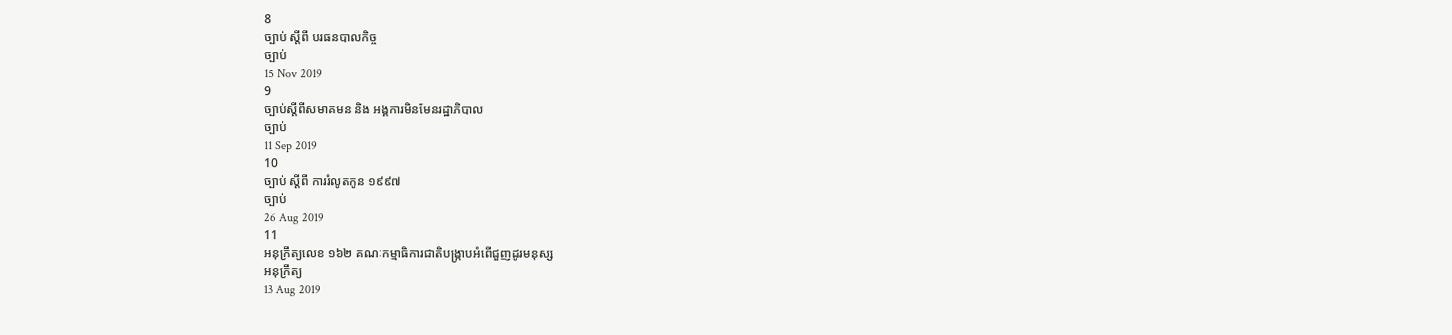8
ច្បាប់ ស្តីពី បរធនបាលកិច្ច
ច្បាប់
15 Nov 2019
9
ច្បាប់ស្តីពីសមាគមន និង អង្គការមិនមែនរដ្ឋាភិបាល
ច្បាប់
11 Sep 2019
10
ច្បាប់ ស្តីពី ការរំលូតកូន ១៩៩៧
ច្បាប់
26 Aug 2019
11
អនុក្រឹត្យលេខ ១៦២ គណៈកម្មាធិការជាតិបង្រ្កាបអំពើជួញដូរមនុស្ស
អនុក្រឹត្យ
13 Aug 2019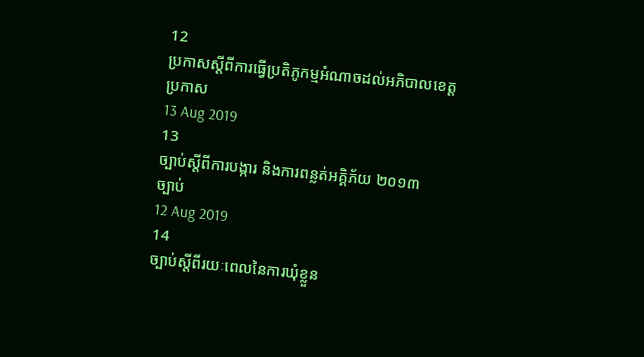12
ប្រកាសស្តីពីការធ្វើប្រតិភូកម្មអំណាចដល់អភិបាលខេត្ត
ប្រកាស
13 Aug 2019
13
ច្បាប់ស្តីពីការបង្ការ និងការពន្លត់អគ្គិភ័យ ២០១៣
ច្បាប់
12 Aug 2019
14
ច្បាប់ស្តីពីរយៈពេលនៃការឃុំខ្លួន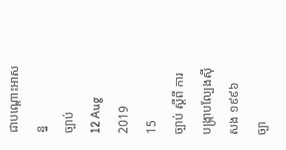ជាបណ្តោះអាសន្ន
ច្បាប់
12 Aug 2019
15
ច្បាប់ ស្តីពី ការបង្រ្កាបល្បែងស៊ីសង ១៩៩៦
ច្បា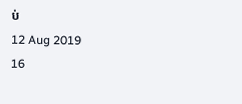ប់
12 Aug 2019
16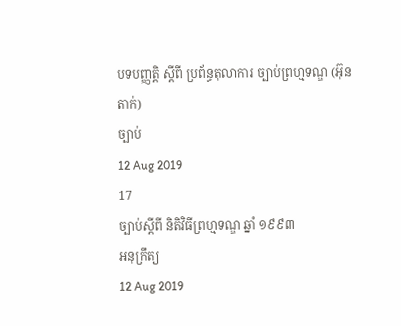បទបញ្ញត្តិ ស្តីពី ប្រព័ន្ធតុលាការ ច្បាប់ព្រហ្មទណ្ឌ (អ៊ុនតាក់)
ច្បាប់
12 Aug 2019
17
ច្បាប់ស្តីពី និតិវិធីព្រហ្មទណ្ឌ ឆ្នាំ ១៩៩៣
អនុក្រឹត្យ
12 Aug 2019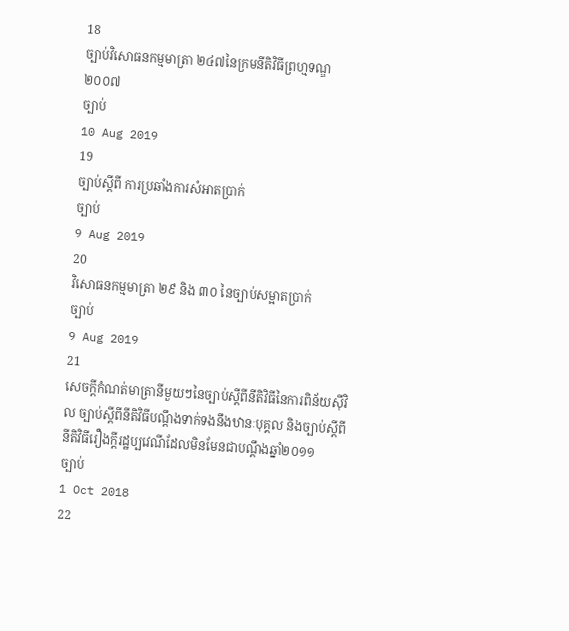18
ច្បាប់វិសោធនកម្មមាត្រា ២៤៧នៃក្រមនីតិវិធីព្រហ្មទណ្ឌ ២០០៧
ច្បាប់
10 Aug 2019
19
ច្បាប់ស្តីពី ការប្រឆាំងការសំអាតប្រាក់
ច្បាប់
9 Aug 2019
20
វិសោធនកម្មមាត្រា ២៩ និង ៣០ នៃច្បាប់សម្អាតប្រាក់
ច្បាប់
9 Aug 2019
21
សេចក្តីកំណត់មាត្រានីមួយៗនៃច្បាប់ស្តីពីនីតិវិធីនៃការពិន័យស៊ីវិល ច្បាប់ស្តីពីនីតិវិធីបណ្តឹងទាក់ទងនឹងឋានៈបុគ្គល និងច្បាប់ស្តីពីនីតិវិធីរឿងក្តីរដ្ឋប្បវេណីដែលមិនមែនជាបណ្តឹងឆ្នាំ២០១១
ច្បាប់
1 Oct 2018
22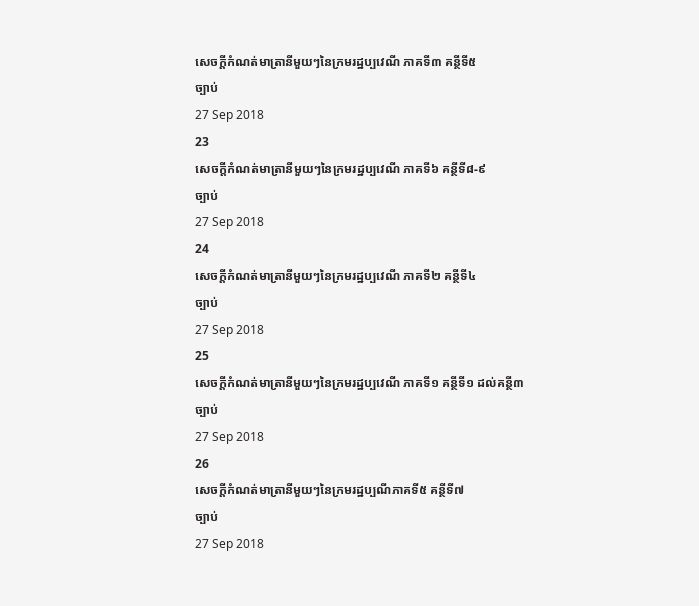សេចក្តីកំណត់មាត្រានីមួយៗនៃក្រមរដ្ឋប្បវេណី ភាគទី៣ គន្ថីទី៥
ច្បាប់
27 Sep 2018
23
សេចក្តីកំណត់មាត្រានីមួយៗនៃក្រមរដ្ឋប្បវេណី ភាគទី៦ គន្ថីទី៨-៩
ច្បាប់
27 Sep 2018
24
សេចក្តីកំណត់មាត្រានីមួយៗនៃក្រមរដ្ឋប្បវេណី ភាគទី២ គន្ថីទី៤
ច្បាប់
27 Sep 2018
25
សេចក្តីកំណត់មាត្រានីមួយៗនៃក្រមរដ្ឋប្បវេណី ភាគទី១ គន្ថីទី១ ដល់គន្ថី៣
ច្បាប់
27 Sep 2018
26
សេចក្តីកំណត់មាត្រានីមួយៗនៃក្រមរដ្ឋប្បណីភាគទី៥ គន្ថីទី៧
ច្បាប់
27 Sep 2018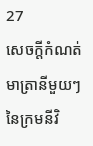27
សេចក្តីកំណត់មាត្រានីមួយៗនៃក្រមនីវិ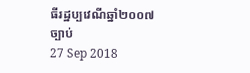ធីរដ្ឋប្បវេណីឆ្នាំ២០០៧
ច្បាប់
27 Sep 2018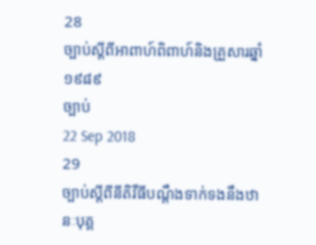28
ច្បាប់ស្តីពីអាពាហ៍ពិពាហ៍និងគ្រួសារឆ្នាំ១៩៨៩
ច្បាប់
22 Sep 2018
29
ច្បាប់ស្តីពីនីតិវីធីបណ្តឹងទាក់ទងនឹងឋានៈបុគ្គ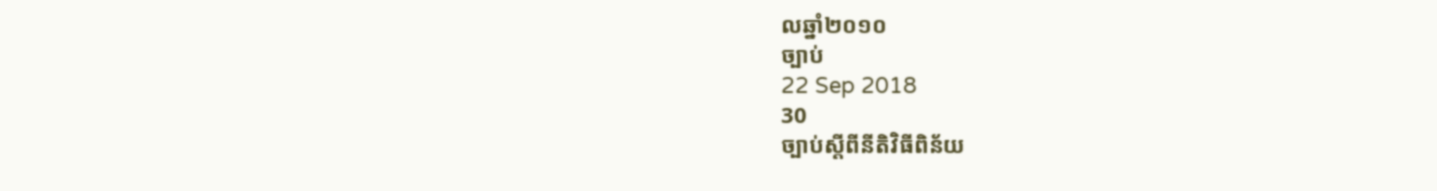លឆ្នាំ២០១០
ច្បាប់
22 Sep 2018
30
ច្បាប់ស្តីពីនីតិវិធីពិន័យ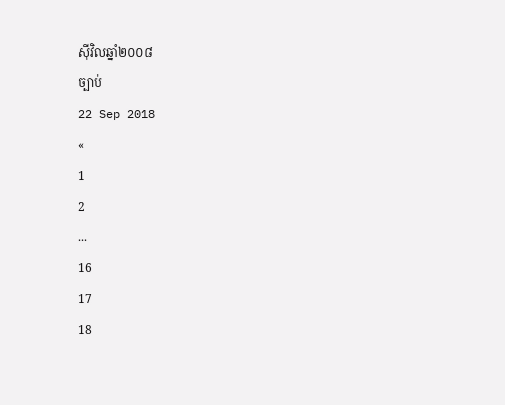ស៊ីវិលឆ្នាំ២០០៨
ច្បាប់
22 Sep 2018
«
1
2
...
16
17
18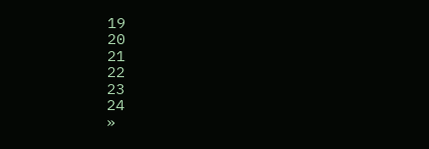19
20
21
22
23
24
»